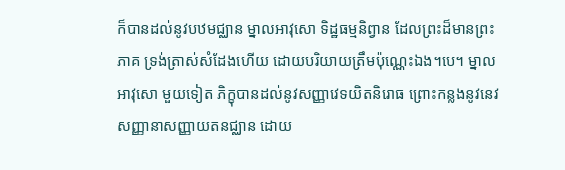ក៏បានដល់នូវបឋមជ្ឈាន ម្នាលអាវុសោ ទិដ្ឋធម្មនិព្វាន ដែលព្រះដ៏មានព្រះភាគ ទ្រង់ត្រាស់សំដែងហើយ ដោយបរិយាយត្រឹមប៉ុណ្ណេះឯង។បេ។ ម្នាលអាវុសោ មួយទៀត ភិក្ខុបានដល់នូវសញ្ញាវេទយិតនិរោធ ព្រោះកន្លងនូវនេវសញ្ញានាសញ្ញាយតនជ្ឈាន ដោយ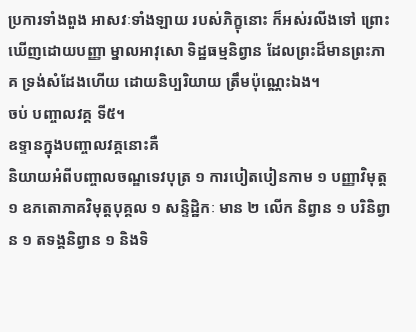ប្រការទាំងពួង អាសវៈទាំងឡាយ របស់ភិក្ខុនោះ ក៏អស់រលីងទៅ ព្រោះឃើញដោយបញ្ញា ម្នាលអាវុសោ ទិដ្ឋធម្មនិព្វាន ដែលព្រះដ៏មានព្រះភាគ ទ្រង់សំដែងហើយ ដោយនិប្បរិយាយ ត្រឹមប៉ុណ្ណេះឯង។
ចប់ បញ្ចាលវគ្គ ទី៥។
ឧទ្ទានក្នុងបញ្ចាលវគ្គនោះគឺ
និយាយអំពីបញ្ចាលចណ្ឌទេវបុត្រ ១ ការបៀតបៀនកាម ១ បញ្ញាវិមុត្ត ១ ឧភតោភាគវិមុត្តបុគ្គល ១ សន្ទិដ្ឋិកៈ មាន ២ លើក និព្វាន ១ បរិនិព្វាន ១ តទង្គនិព្វាន ១ និងទិ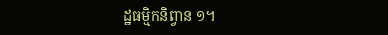ដ្ឋធម្មិកនិព្វាន ១។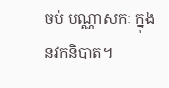ចប់ បណ្ណាសកៈ ក្នុងនវកនិបាត។